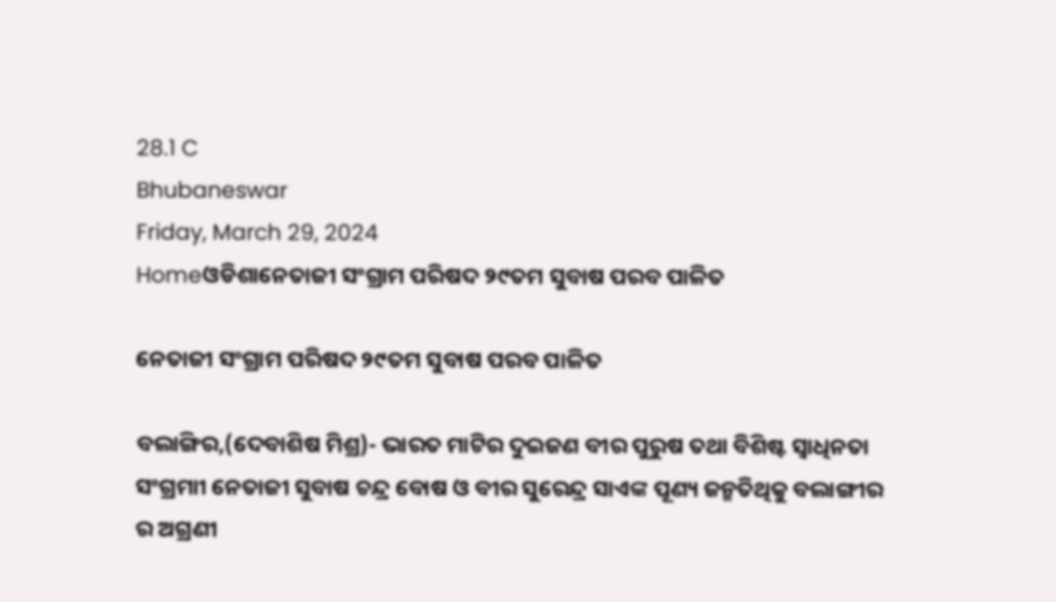28.1 C
Bhubaneswar
Friday, March 29, 2024
Homeଓଡିଶାନେତାଜୀ ସଂଗ୍ରାମ ପରିଷଦ ୨୯ତମ ସୁବାଷ ପରବ ପାଳିତ

ନେତାଜୀ ସଂଗ୍ରାମ ପରିଷଦ ୨୯ତମ ସୁବାଷ ପରବ ପାଳିତ

ବଲାଙ୍ଗିର,(ଦେବାଶିଷ ମିଶ୍ର)- ଭାରତ ମାଟିର ଦୁଇଜଣ ବୀର ପୁରୁଷ ତଥା ବିଶିଷ୍ଟ ସ୍ୱାଧିନତା ସଂଗ୍ରମାୀ ନେତାଜୀ ସୁବାଷ ଚନ୍ଦ୍ର ବୋଷ ଓ ବୀର ସୁରେନ୍ଦ୍ର ସାଏଙ୍କ ପୂଣ୍ୟ ଜନ୍ମତିଥିକୁ ବଲାଙ୍ଗୀର ର ଅଗ୍ରଣୀ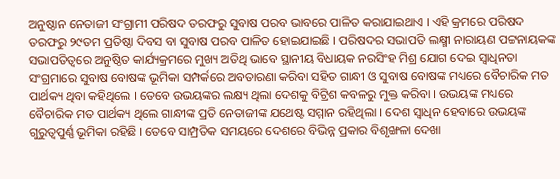ଅନୁଷ୍ଠାନ ନେତାଜୀ ସଂଗ୍ରାମୀ ପରିଷଦ ତରଫରୁ ସୁବାଷ ପରବ ଭାବରେ ପାଳିତ କରାଯାଇଥାଏ । ଏହି କ୍ରମରେ ପରିଷଦ ତରଫରୁ ୨୯ତମ ପ୍ରତିଷ୍ଠା ଦିବସ ବା ସୁବାଷ ପରବ ପାଳିତ ହୋଇଯାଇଛି । ପରିଷଦର ସଭାପତି ଲକ୍ଷ୍ମୀ ନାରାୟଣ ପଟ୍ଟନାୟକଙ୍କ ସଭାପତିତ୍ୱରେ ଅନୁଷ୍ଠିତ କାର୍ଯ୍ୟକ୍ରମରେ ମୁଖ୍ୟ ଅତିଥି ଭାବେ ସ୍ଥାନୀୟ ବିଧାୟକ ନରସିଂହ ମିଶ୍ର ଯୋଗ ଦେଇ ସ୍ୱାଧିନତା ସଂଗ୍ରମାରେ ସୁବାଷ ବୋଷଙ୍କ ଭୂମିକା ସମ୍ପର୍କରେ ଅବତାରଣା କରିବା ସହିତ ଗାନ୍ଧୀ ଓ ସୁବାଷ ବୋଷଙ୍କ ମଧ୍ୟରେ ବୈଚାରିକ ମତ ପାର୍ଥକ୍ୟ ଥିବା କହିଥିଲେ । ତେବେ ଉଭୟଙ୍କର ଲକ୍ଷ୍ୟ ଥିଲା ଦେଶକୁ ବିଟ୍ରିଶ କବଳରୁ ମୁକ୍ତ କରିବା । ଉଭୟଙ୍କ ମଧ୍ୟରେ ବୈଚାରିକ ମତ ପାର୍ଥକ୍ୟ ଥିଲେ ଗାନ୍ଧୀଙ୍କ ପ୍ରତି ନେତାଜୀଙ୍କ ଯଥେଷ୍ଟ ସମ୍ମାନ ରହିଥିଲା । ଦେଶ ସ୍ୱାଧିନ ହେବାରେ ଉଭୟଙ୍କ ଗୁରୁତ୍ୱପୁର୍ଣ୍ଣ ଭୂମିକା ରହିଛି । ତେବେ ସାମ୍ପ୍ରତିକ ସମୟରେ ଦେଶରେ ବିଭିନ୍ନ ପ୍ରକାର ବିଶୃଙ୍ଖଳା ଦେଖା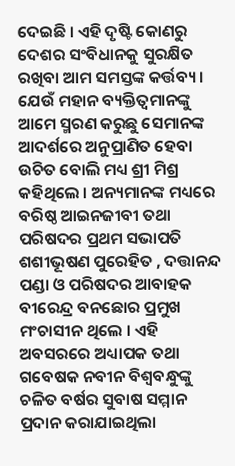ଦେଇଛି । ଏହି ଦୃଷ୍ଟି କୋଣରୁ ଦେଶର ସଂବିଧାନକୁ ସୁରକ୍ଷିତ ରଖିବା ଆମ ସମସ୍ତଙ୍କ କର୍ତ୍ତବ୍ୟ । ଯେଉଁ ମହାନ ବ୍ୟକ୍ତିତ୍ୱମାନଙ୍କୁ ଆମେ ସ୍ମରଣ କରୁଛୁ ସେମାନଙ୍କ ଆଦର୍ଶରେ ଅନୁପ୍ରାଣିତ ହେବା ଉଚିତ ବୋଲି ମଧ୍ୟ ଶ୍ରୀ ମିଶ୍ର କହିଥିଲେ । ଅନ୍ୟମାନଙ୍କ ମଧ୍ୟରେ ବରିଷ୍ଠ ଆଇନଜୀବୀ ତଥା ପରିଷଦର ପ୍ରଥମ ସଭାପତି ଶଶୀଭୂଷଣ ପୁରେହିତ , ଦତ୍ତାନନ୍ଦ ପଣ୍ଡା ଓ ପରିଷଦର ଆବାହକ ବୀରେନ୍ଦ୍ର ବନଛୋର ପ୍ରମୁଖ ମଂଚାସୀନ ଥିଲେ । ଏହି ଅବସରରେ ଅଧ୍ୟାପକ ତଥା ଗବେଷକ ନବୀନ ବିଶ୍ୱବନ୍ଧୁଙ୍କୁ ଚଳିତ ବର୍ଷର ସୁବାଷ ସମ୍ମାନ ପ୍ରଦାନ କରାଯାଇଥିଲା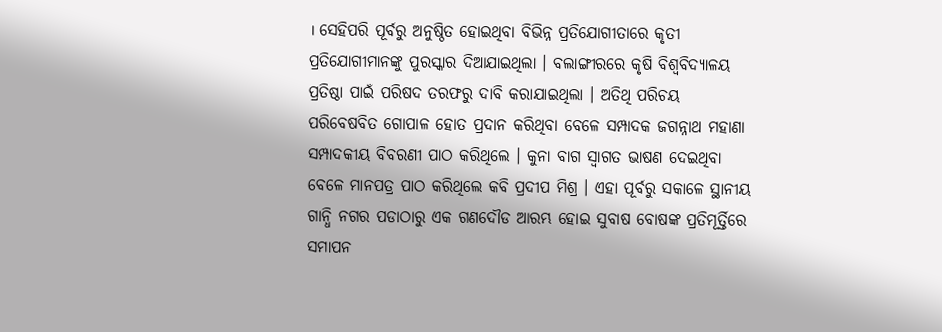। ସେହିପରି ପୂର୍ବରୁ ଅନୁଷ୍ଠିତ ହୋଇଥିବା ବିଭିନ୍ନ ପ୍ରତିଯୋଗୀତାରେ କୃତୀ ପ୍ରତିଯୋଗୀମାନଙ୍କୁ ପୁରସ୍କାର ଦିଆଯାଇଥିଲା । ବଲାଙ୍ଗୀରରେ କୃଷି ବିଶ୍ୱବିଦ୍ୟାଳୟ ପ୍ରତିଷ୍ଠା ପାଇଁ ପରିଷଦ ତରଫରୁ ଦାବି କରାଯାଇଥିଲା । ଅତିଥି ପରିଚୟ ପରିବେଷବିତ ଗୋପାଳ ହୋତ ପ୍ରଦାନ କରିଥିବା ବେଳେ ସମ୍ପାଦକ ଜଗନ୍ନାଥ ମହାଣା ସମ୍ପାଦକୀୟ ବିବରଣୀ ପାଠ କରିଥିଲେ । କୁନା ବାଗ ସ୍ୱାଗତ ଭାଷଣ ଦେଇଥିବା ବେଳେ ମାନପତ୍ର ପାଠ କରିଥିଲେ କବି ପ୍ରଦୀପ ମିଶ୍ର । ଏହା ପୂର୍ବରୁ ସକାଳେ ସ୍ଥାନୀୟ ଗାନ୍ଧି ନଗର ପଡାଠାରୁ ଏକ ଗଣଦୌଡ ଆରମ୍ଭ ହୋଇ ସୁବାଷ ବୋଷଙ୍କ ପ୍ରତିମୂର୍ତ୍ତିରେ ସମାପନ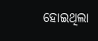ହୋଇଥିଲା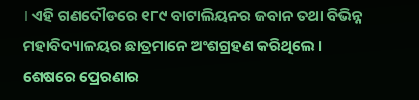। ଏହି ଗଣଦୌଡରେ ୧୮୯ ବାଟାଲିୟନର ଜବାନ ତଥା ବିଭିନ୍ନ ମହାବିଦ୍ୟାଳୟର ଛାତ୍ରମାନେ ଅଂଶଗ୍ରହଣ କରିଥିଲେ । ଶେଷରେ ପ୍ରେରଣାର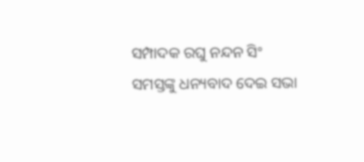ସମ୍ପାଦକ ରଘୁ ନନ୍ଦନ ସିଂ ସମସ୍ତଙ୍କୁ ଧନ୍ୟବାଦ ଦେଇ ସଭା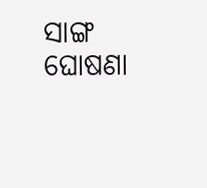ସାଙ୍ଗ ଘୋଷଣା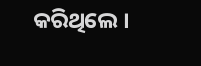କରିଥିଲେ ।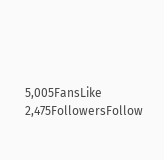5,005FansLike
2,475FollowersFollow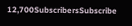12,700SubscribersSubscribe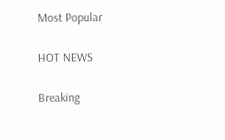Most Popular

HOT NEWS

Breaking